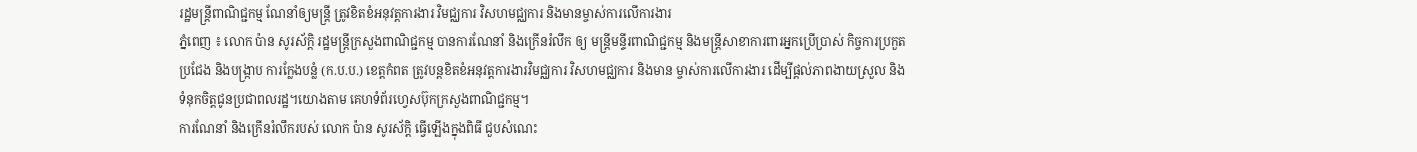រដ្ឋមន្ត្រីពាណិជ្ជកម្ម ណែនាំឲ្យមន្ត្រី ត្រូវខិតខំអនុវត្តការងារ វិមជ្ឈការ វិសហមជ្ឈការ និងមានម្ចាស់ការលើការងារ
ភ្នំពេញ ៖ លោក ប៉ាន សូរស័ក្តិ រដ្ឋមន្ត្រីក្រសួងពាណិជ្ជកម្ម បានការណែនាំ និងក្រើនរំលឹក ឲ្យ មន្ត្រីមន្ទីរពាណិជ្ជកម្ម និងមន្ត្រីសាខាការពារអ្នកប្រើប្រាស់ កិច្ចការប្រកួតប្រជែង និងបង្រ្កាប ការក្លែងបន្លំ (ក.ប.ប.) ខេត្តកំពត ត្រូវបន្តខិតខំអនុវត្តការងារវិមជ្ឈការ វិសហមជ្ឈការ និងមាន ម្ចាស់ការលើការងារ ដើម្បីផ្ដល់ភាពងាយស្រួល និងទំនុកចិត្តជូនប្រជាពលរដ្ឋ។យោងតាម គេហទំព័រហ្វេសប៊ុកក្រសួងពាណិជ្ជកម្ម។
ការណែនាំ និងក្រើនរំលឹករបស់ លោក ប៉ាន សូរស័ក្តិ ធ្វើឡើងក្នុងពិធី ជួបសំណេះ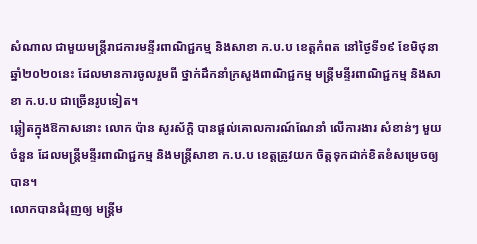សំណាល ជាមួយមន្ត្រីរាជការមន្ទីរពាណិជ្ជកម្ម និងសាខា ក.ប.ប ខេត្តកំពត នៅថ្ងៃទី១៩ ខែមិថុនា ឆ្នាំ២០២០នេះ ដែលមានការចូលរួមពី ថ្នាក់ដឹកនាំក្រសួងពាណិជ្ជកម្ម មន្ត្រីមន្ទីរពាណិជ្ជកម្ម និងសាខា ក.ប.ប ជាច្រើនរូបទៀត។
ឆ្លៀតក្នុងឱកាសនោះ លោក ប៉ាន សូរស័ក្តិ បានផ្តល់គោលការណ៍ណែនាំ លើការងារ សំខាន់ៗ មួយចំនួន ដែលមន្ត្រីមន្ទីរពាណិជ្ជកម្ម និងមន្ត្រីសាខា ក.ប.ប ខេត្តត្រូវយក ចិត្តទុកដាក់ខិតខំសម្រេចឲ្យបាន។
លោកបានជំរុញឲ្យ មន្ត្រីម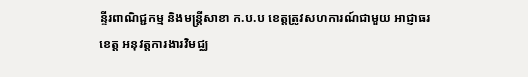ន្ទីរពាណិជ្ជកម្ម និងមន្ត្រីសាខា ក.ប.ប ខេត្តត្រូវសហការណ៍ជាមួយ អាជ្ញាធរខេត្ត អនុវត្តការងារវិមជ្ឈ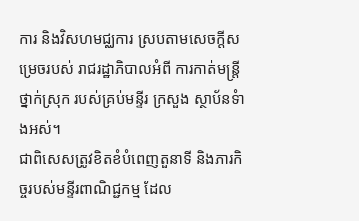ការ និងវិសហមជ្ឈការ ស្របតាមសេចក្ដីសម្រេចរបស់ រាជរដ្ឋាភិបាលអំពី ការកាត់មន្រ្តីថ្នាក់ស្រុក របស់គ្រប់មន្ទីរ ក្រសួង ស្ថាប័នទំាងអស់។
ជាពិសេសត្រូវខិតខំបំពេញតួនាទី និងភារកិច្ចរបស់មន្ទីរពាណិជ្ជកម្ម ដែល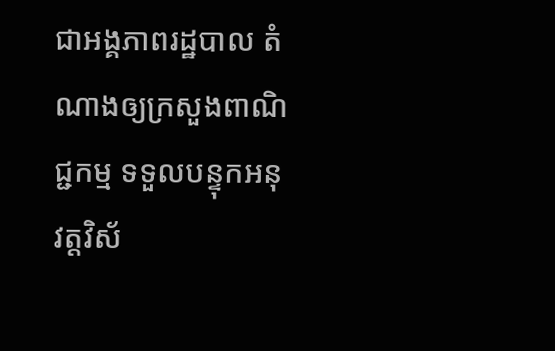ជាអង្គភាពរដ្ឋបាល តំណាងឲ្យក្រសួងពាណិជ្ជកម្ម ទទួលបន្ទុកអនុវត្តវិស័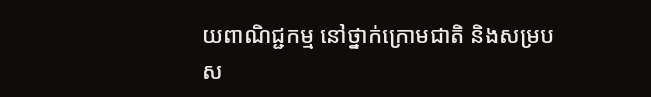យពាណិជ្ជកម្ម នៅថ្នាក់ក្រោមជាតិ និងសម្របស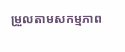ម្រួលតាមសកម្មភាព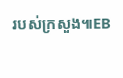របស់ក្រសួង៕EB